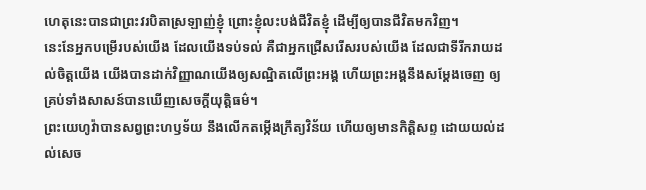ហេតុនេះបានជាព្រះវរបិតាស្រឡាញ់ខ្ញុំ ព្រោះខ្ញុំលះបង់ជីវិតខ្ញុំ ដើម្បីឲ្យបានជីវិតមកវិញ។
នេះនែអ្នកបម្រើរបស់យើង ដែលយើងទប់ទល់ គឺជាអ្នកជ្រើសរើសរបស់យើង ដែលជាទីរីករាយដល់ចិត្តយើង យើងបានដាក់វិញ្ញាណយើងឲ្យសណ្ឋិតលើព្រះអង្គ ហើយព្រះអង្គនឹងសម្ដែងចេញ ឲ្យគ្រប់ទាំងសាសន៍បានឃើញសេចក្ដីយុត្តិធម៌។
ព្រះយេហូវ៉ាបានសព្វព្រះហឫទ័យ នឹងលើកតម្កើងក្រឹត្យវិន័យ ហើយឲ្យមានកិត្តិសព្ទ ដោយយល់ដល់សេច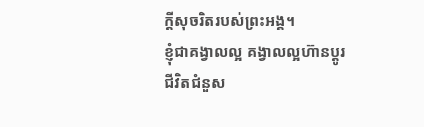ក្ដីសុចរិតរបស់ព្រះអង្គ។
ខ្ញុំជាគង្វាលល្អ គង្វាលល្អហ៊ានប្តូរជីវិតជំនួស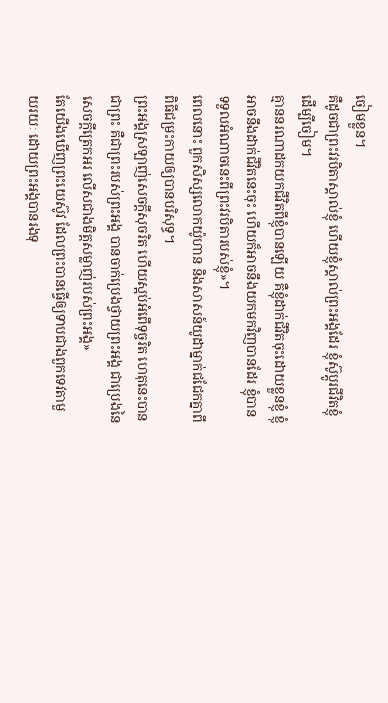ចៀមខ្លួន។
គឺដូចជាព្រះវរបិតាស្គាល់ខ្ញុំ ហើយខ្ញុំស្គាល់ព្រះអង្គដែរ ខ្ញុំស៊ូប្តូរជីវិតខ្ញុំដើម្បីចៀម។
គ្មាននរណាដកយកជីវិតពីខ្ញុំបានឡើយ គឺខ្ញុំដាក់ជីវិតចុះដោយខ្លួនខ្ញុំ ខ្ញុំអាចនឹងដាក់ជីវិតនេះចុះ ហើយក៏អាចនឹងយកមកវិញបានដែរ ខ្ញុំបានទទួលអំណាចនេះពីព្រះវរបិតារបស់ខ្ញុំ»។
ពេលនោះ ពួកសិស្សលោកយ៉ូហាន និងសាសន៍យូដាម្នាក់ជជែកគ្នាពីពិធីជម្រះកាយឲ្យបានបរិសុទ្ធ។
ព្រះអង្គស្រឡាញ់សេចក្តីសុចរិត ហើយស្អប់អំពើទុច្ចរិត ហេតុនេះបានជាព្រះ គឺជាព្រះរបស់ព្រះអង្គ បានចាក់ប្រេងថ្វាយព្រះអង្គ ជាប្រេងនៃសេចក្តីត្រេកអរ លើសជាងមិត្តសម្លាញ់របស់ព្រះអង្គ»
តែយើងឃើញព្រះយេស៊ូវ ដែលព្រះបានធ្វើឲ្យទាបជាងពួកទេវតាមួយរយៈ ដោយព្រះអង្គបានរងទុ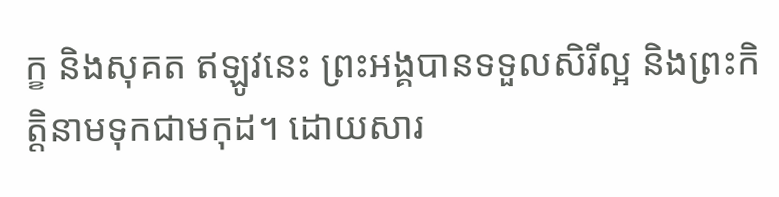ក្ខ និងសុគត ឥឡូវនេះ ព្រះអង្គបានទទួលសិរីល្អ និងព្រះកិត្តិនាមទុកជាមកុដ។ ដោយសារ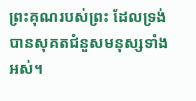ព្រះគុណរបស់ព្រះ ដែលទ្រង់បានសុគតជំនួសមនុស្សទាំងអស់។